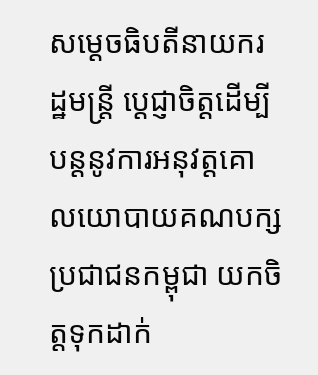សម្តេចធិបតីនាយករដ្ឋមន្ត្រី ប្តេជ្ញាចិត្តដើម្បីបន្តនូវការអនុវត្តគោលយោបាយគណបក្សប្រជាជនកម្ពុជា យកចិត្តទុកដាក់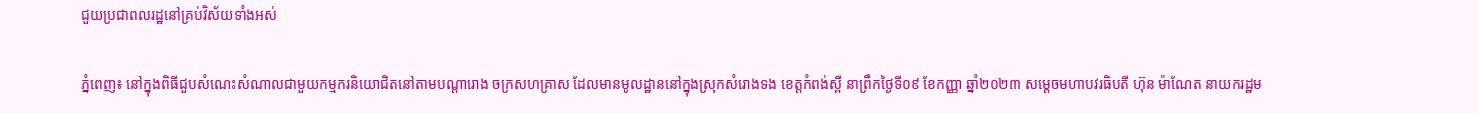ជួយប្រជាពលរដ្ឋនៅគ្រប់វិស័យទាំងអស់

ភ្នំពេញ៖ នៅក្នុងពិធីជួបសំណេះសំណាលជាមួយកម្មករនិយោជិតនៅតាមបណ្តារោង ចក្រសហគ្រាស ដែលមានមូលដ្ឋាននៅក្នុងស្រុកសំរោងទង ខេត្តកំពង់ស្ពឺ នាព្រឹកថ្ងៃទី០៩ ខែកញ្ញា ឆ្នាំ២០២៣ សម្តេចមហាបវរធិបតី ហ៊ុន ម៉ាណែត នាយករដ្ឋម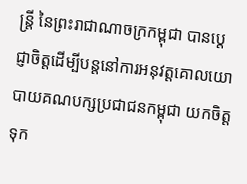ន្ត្រី នៃព្រះរាជាណាចក្រកម្ពុជា បានប្តេជ្ញាចិត្តដើម្បីបន្តនៅការអនុវត្តគោលយោបាយគណបក្សប្រជាជនកម្ពុជា យកចិត្តទុក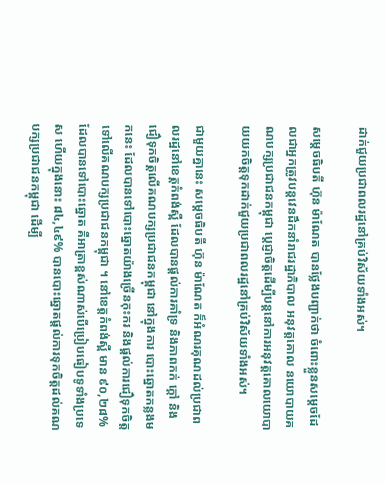ដាក់ជួយប្រជាពលរដ្ឋនៅគ្រប់វិស័យទាំងអស់។

សម្តេចធិបតី ហ៊ុន ម៉ាណែត បានថ្លែងបញ្ជាក់ថា ចំពោះខ្លួនសម្តេចដែលជាអ្នកត្រូវបន្តវេនដឹកនាំរាជរដ្ឋាភិបាល អនុវត្តគោល នយោបាយគណបក្សប្រជាជនកម្ពុជា ប្តេជ្ញាចិត្តដើម្បីបន្តនៅការអនុវត្តគោលយោបាយយកចិត្តទុកដាក់ជួយប្រជាពលរដ្ឋនៅគ្រប់វិស័យទាំងអស់។

ជាមួយគ្នានេះ សម្តេចធិបតី ហ៊ុន ម៉ាណែត ក៏អំណរគុណដល់ប្រជាពលរដ្ឋនៅខេត្តកំពង់ស្ពឺ ដែលបានផ្តល់ការគាំទ្រ និងភាពកក់ ក្តៅ និងជឿទុកចិត្តលើគណបក្សប្រជាជនកម្ពុជា នៅក្នុងការ បោះឆ្នោតកន្លងមកនេះ ដែលបានទៅបោះឆ្នោតយ៉ាងច្រើនកុះករ និងផ្តល់ការជឿទុកចិត្តទៅលើគណបក្សប្រជាជនកម្ពុជា ។ នៅខេត្តកំពង់ស្ពឺ មាន ៩០,២៨% ដែលបានទៅបោះឆ្នោត គឺអាត្រាខ្ពស់ណាស់បើប្រៀបធៀបទូទាំងប្រទេស ហើយក្នុងនោះ ៨៤,៤៩% បានបោះឆ្នោតផ្តល់ការទុកចិត្តដល់គណបក្សប្រជាជនកម្ពុជា ដើម្បី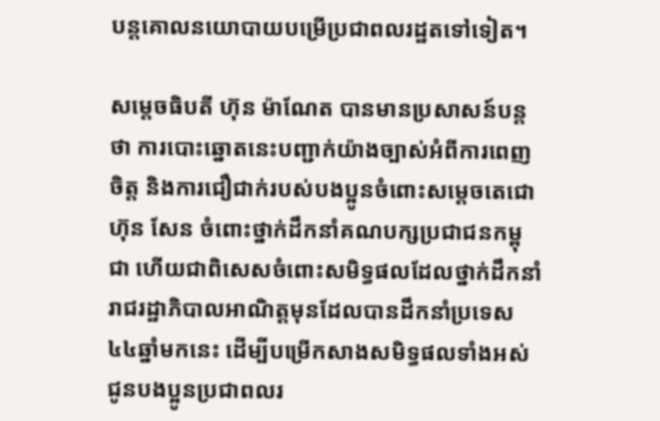បន្តគោលនយោបាយបម្រើប្រជាពលរដ្ឋតទៅទៀត។

សម្តេចធិបតី ហ៊ុន ម៉ាណែត បានមានប្រសាសន៍បន្តថា ការបោះឆ្នោតនេះបញ្ជាក់យ៉ាងច្បាស់អំពីការពេញចិត្ត និងការជឿជាក់របស់បងប្អូនចំពោះសម្តេចតេជោ ហ៊ុន សែន ចំពោះថ្នាក់ដឹកនាំគណបក្សប្រជាជនកម្ពុជា ហើយជាពិសេសចំពោះសមិទ្ធផលដែលថ្នាក់ដឹកនាំរាជរដ្ឋាភិបាលអាណិត្តមុនដែលបានដឹកនាំប្រទេស៤៤ឆ្នាំមកនេះ ដើម្បីបម្រើកសាងសមិទ្ធផលទាំងអស់ជូនបងប្អូនប្រជាពលរ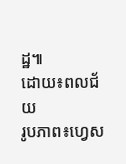ដ្ឋ៕
ដោយ៖ពលជ័យ
រូបភាព៖ហ្វេស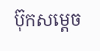ប៊ុកសម្តេច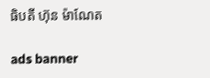ធិបតី ហ៊ុន ម៉ាណែត

ads banner